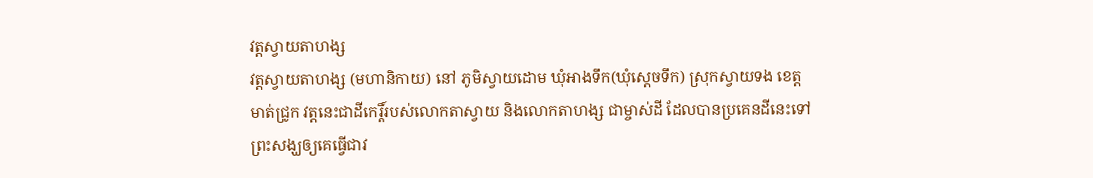វត្តស្វាយតាហង្ស
វត្តស្វាយតាហង្ស (មហានិកាយ) នៅ ភូមិស្វាយដោម ឃុំអាងទឹក(ឃុំស្ដេចទឹក) ស្រុកស្វាយទង ខេត្តមាត់ជ្រូក វត្តនេះជាដីកេរ្តិ៍របស់លោកតាស្វាយ និងលោកតាហង្ស ជាម្ចាស់ដី ដែលបានប្រគេនដីនេះទៅព្រះសង្ឃឲ្យគេធ្វើជាវ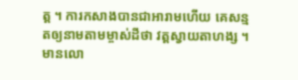ត្ត ។ ការកសាងបានជាអារាមហើយ គេសន្មតឲ្យនាមតាមម្ចាស់ដីថា វត្តស្វាយតាហង្ស ។ មានលោ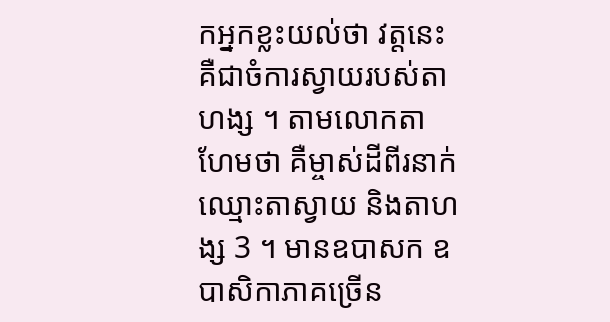កអ្នកខ្លះយល់ថា វត្តនេះគឺជាចំការស្វាយរបស់តាហង្ស ។ តាមលោកតាហែមថា គឺម្ចាស់ដីពីរនាក់ឈ្មោះតាស្វាយ និងតាហង្ស 3 ។ មានឧបាសក ឧបាសិកាភាគច្រើន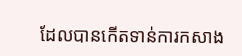ដែលបានកើតទាន់ការកសាង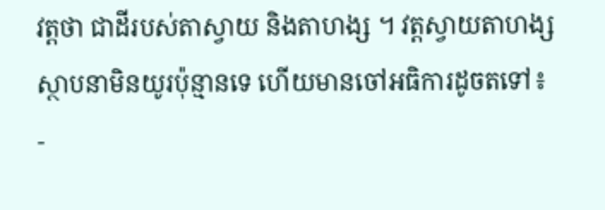វត្តថា ជាដីរបស់តាស្វាយ និងតាហង្ស ។ វត្តស្វាយតាហង្សស្ថាបនាមិនយូរប៉ុន្មានទេ ហើយមានចៅអធិការដូចតទៅ៖
-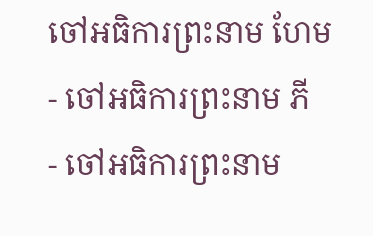ចៅអធិការព្រះនាម ហែម
- ចៅអធិការព្រះនាម ភី
- ចៅអធិការព្រះនាម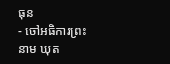ធុន
- ចៅអធិការព្រះនាម ឃុត